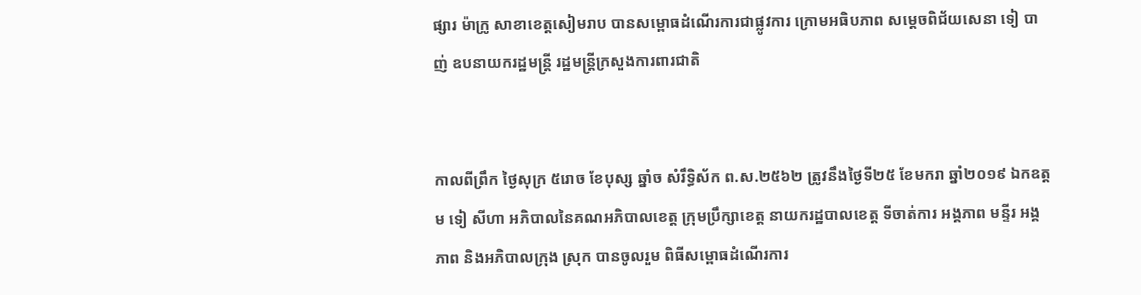ផ្សារ ម៉ាក្រូ សាខាខេត្តសៀមរាប បានសម្ពោធដំណើរការជាផ្លូវការ ក្រោមអធិបភាព សម្តេចពិជ័យសេនា ទៀ បាញ់ ឧបនាយករដ្ឋមន្ត្រី រដ្ឋមន្ត្រីក្រសួងការពារជាតិ


កាលពីព្រឹក ថ្ងៃសុក្រ ៥រោច ខែបុស្ស ឆ្នាំច សំរឹទ្ធិស័ក ព.ស.២៥៦២ ត្រូវនឹងថ្ងៃទី២៥ ខែមករា ឆ្នាំ២០១៩ ឯកឧត្តម ទៀ សីហា អភិបាលនៃគណអភិបាលខេត្ត ក្រុមប្រឹក្សាខេត្ត នាយករដ្ឋបាលខេត្ត ទីចាត់ការ អង្គភាព មន្ទីរ អង្គភាព និងអភិបាលក្រុង ស្រុក បានចូលរួម ពិធីសម្ពោធដំណើរការ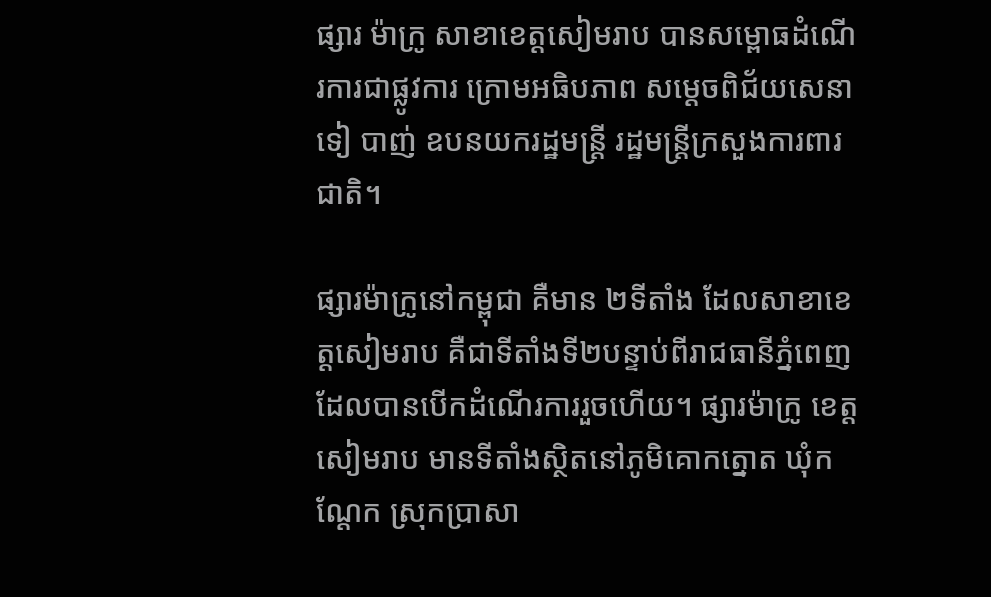ផ្សារ ម៉ាក្រូ សាខាខេត្តសៀមរាប បានសម្ពោធដំណើរការជាផ្លូវការ ក្រោមអធិបភាព សម្តេចពិជ័យសេនា ទៀ បាញ់ ឧបនយករដ្ឋមន្ត្រី រដ្ឋមន្ត្រីក្រសួងការពារជាតិ។

ផ្សារម៉ាក្រូនៅកម្ពុជា គឺមាន ២ទីតាំង ដែលសាខាខេត្តសៀមរាប គឺជាទីតាំងទី២បន្ទាប់ពីរាជធានីភ្នំពេញ ដែលបានបើកដំណើរការរួចហើយ។ ផ្សារម៉ាក្រូ ខេត្តសៀមរាប មានទីតាំងស្ថិតនៅភូមិគោកត្នោត ឃុំកណ្តែក ស្រុកប្រាសា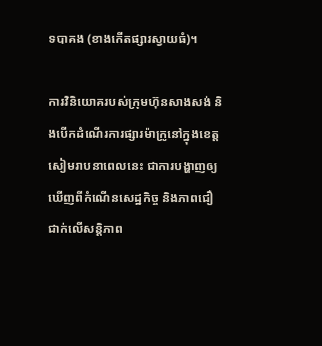ទបាគង (ខាងកើតផ្សារស្វាយធំ)។

ការវិនិយោគរបស់ក្រុមហ៊ុនសាងសង់ និងបើកដំណើរការផ្សារម៉ាក្រូនៅក្នុងខេត្តសៀមរាបនាពេលនេះ ជាការបង្ហាញឲ្យឃើញពីកំណើនសេដ្ឋកិច្ច និងភាពជឿជាក់លើសន្តិភាព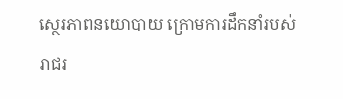ស្ថេរភាពនយោបាយ ក្រោមការដឹកនាំរបស់រាជរ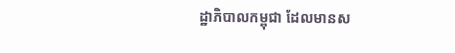ដ្ឋាភិបាលកម្ពុជា ដែលមានស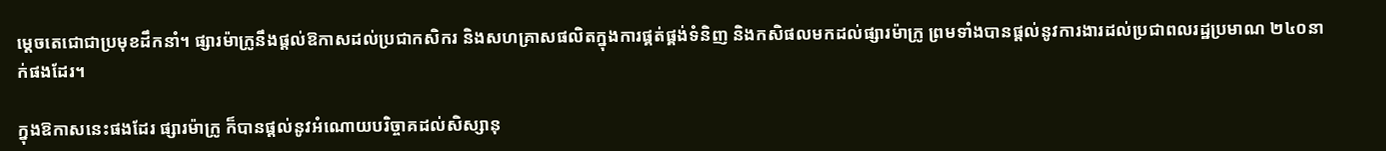ម្តេចតេជោជាប្រមុខដឹកនាំ។ ផ្សារម៉ាក្រូនឹងផ្តល់ឱកាសដល់ប្រជាកសិករ និងសហគ្រាសផលិតក្នុងការផ្គត់ផ្គង់ទំនិញ និងកសិផលមកដល់ផ្សារម៉ាក្រូ ព្រមទាំងបានផ្តល់នូវការងារដល់ប្រជាពលរដ្ឋប្រមាណ ២៤០នាក់ផងដែរ។

ក្នុងឱកាសនេះផងដែរ ផ្សារម៉ាក្រូ ក៏បានផ្តល់នូវអំណោយបរិច្ចាគដល់សិស្សានុ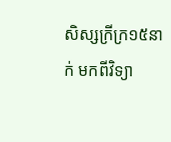សិស្សក្រីក្រ១៥នាក់ មកពីវិទ្យា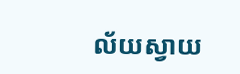ល័យស្វាយ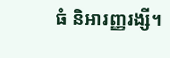ធំ និអារញ្ញរង្សី។